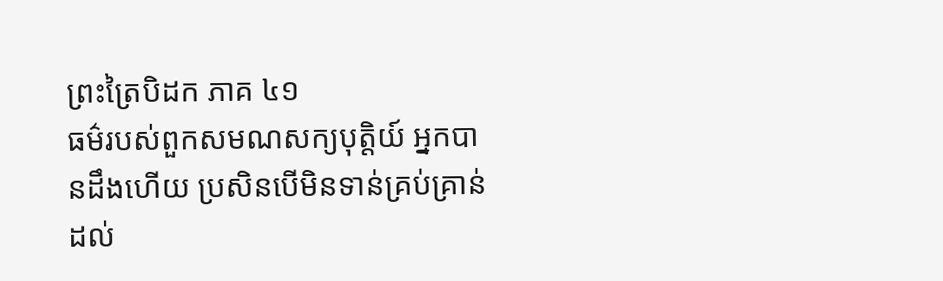ព្រះត្រៃបិដក ភាគ ៤១
ធម៌របស់ពួកសមណសក្យបុត្តិយ៍ អ្នកបានដឹងហើយ ប្រសិនបើមិនទាន់គ្រប់គ្រាន់ដល់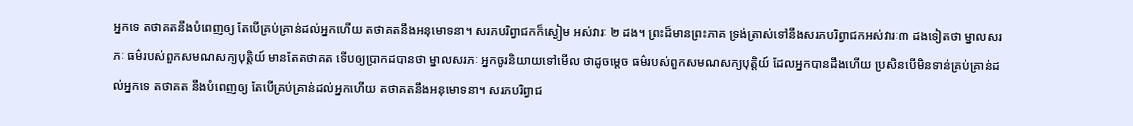អ្នកទេ តថាគតនឹងបំពេញឲ្យ តែបើគ្រប់គ្រាន់ដល់អ្នកហើយ តថាគតនឹងអនុមោទនា។ សរភបរិព្វាជកក៏ស្ងៀម អស់វារៈ ២ ដង។ ព្រះដ៏មានព្រះភាគ ទ្រង់ត្រាស់ទៅនឹងសរភបរិព្វាជកអស់វារៈ៣ ដងទៀតថា ម្នាលសរភៈ ធម៌របស់ពួកសមណសក្យបុត្តិយ៍ មានតែតថាគត ទើបឲ្យប្រាកដបានថា ម្នាលសរភៈ អ្នកចូរនិយាយទៅមើល ថាដូចម្ដេច ធម៌របស់ពួកសមណសក្យបុត្តិយ៍ ដែលអ្នកបានដឹងហើយ ប្រសិនបើមិនទាន់គ្រប់គ្រាន់ដល់អ្នកទេ តថាគត នឹងបំពេញឲ្យ តែបើគ្រប់គ្រាន់ដល់អ្នកហើយ តថាគតនឹងអនុមោទនា។ សរភបរិព្វាជ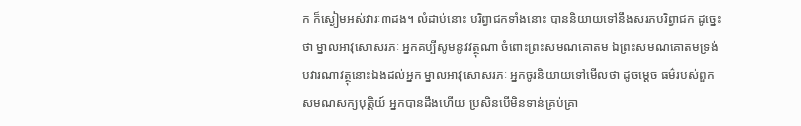ក ក៏ស្ងៀមអស់វារៈ៣ដង។ លំដាប់នោះ បរិព្វាជកទាំងនោះ បាននិយាយទៅនឹងសរភបរិព្វាជក ដូច្នេះថា ម្នាលអាវុសោសរភៈ អ្នកគប្បីសូមនូវវត្ថុណា ចំពោះព្រះសមណគោតម ឯព្រះសមណគោតមទ្រង់បវារណាវត្ថុនោះឯងដល់អ្នក ម្នាលអាវុសោសរភៈ អ្នកចូរនិយាយទៅមើលថា ដូចម្ដេច ធម៌របស់ពួកសមណសក្យបុត្តិយ៍ អ្នកបានដឹងហើយ ប្រសិនបើមិនទាន់គ្រប់គ្រា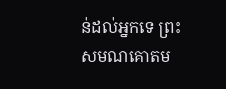ន់ដល់អ្នកទេ ព្រះសមណគោតម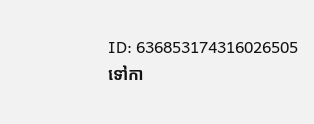ID: 636853174316026505
ទៅកា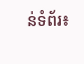ន់ទំព័រ៖